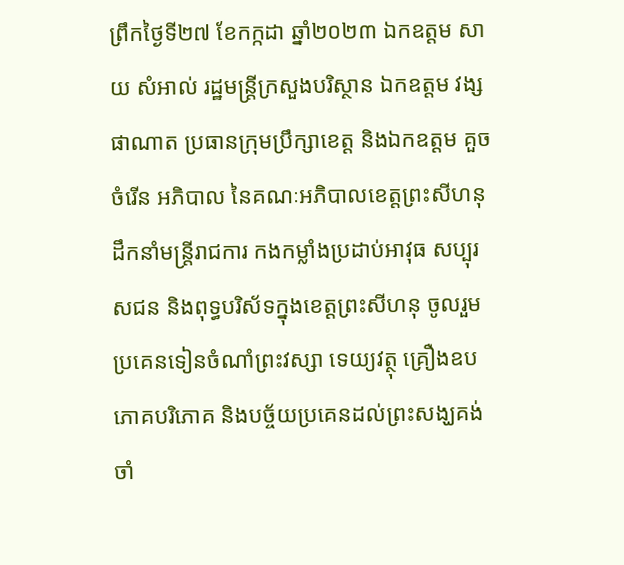ព្រឹកថ្ងៃទី២៧ ខែកក្កដា ឆ្នាំ២០២៣ ឯកឧត្តម សាយ សំអាល់ រដ្ឋមន្រ្តីក្រសួងបរិស្ថាន ឯកឧត្តម វង្ស ផាណាត ប្រធានក្រុមប្រឹក្សាខេត្ត និងឯកឧត្តម គួច ចំរើន អភិបាល នៃគណៈអភិបាលខេត្តព្រះសីហនុ ដឹកនាំមន្ត្រីរាជការ កងកម្លាំងប្រដាប់អាវុធ សប្បុរសជន និងពុទ្ធបរិស័ទក្នុងខេត្តព្រះសីហនុ ចូលរួមប្រគេនទៀនចំណាំព្រះវស្សា ទេយ្យវត្ថុ គ្រឿងឧបភោគបរិភោគ និងបច្ច័យប្រគេនដល់ព្រះសង្ឃគង់ចាំ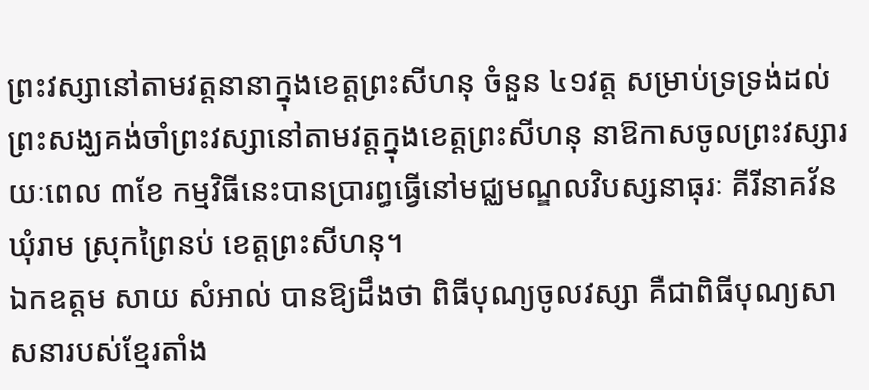ព្រះវស្សានៅតាមវត្តនានាក្នុងខេត្តព្រះសីហនុ ចំនួន ៤១វត្ត សម្រាប់ទ្រទ្រង់ដល់ព្រះសង្ឃគង់ចាំព្រះវស្សានៅតាមវត្តក្នុងខេត្តព្រះសីហនុ នាឱកាសចូលព្រះវស្សារយៈពេល ៣ខែ កម្មវិធីនេះបានប្រារព្ធធ្វើនៅមជ្ឈមណ្ឌលវិបស្សនាធុរៈ គីរីនាគវ័ន ឃុំរាម ស្រុកព្រៃនប់ ខេត្តព្រះសីហនុ។
ឯកឧត្តម សាយ សំអាល់ បានឱ្យដឹងថា ពិធីបុណ្យចូលវស្សា គឺជាពិធីបុណ្យសាសនារបស់ខ្មែរតាំង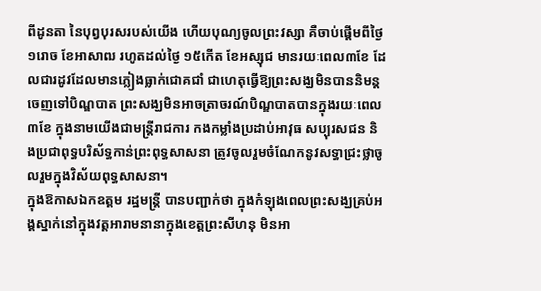ពីដូនតា នៃបុព្វបុរសរបស់យើង ហើយបុណ្យចូលព្រះវស្សា គឺចាប់ផ្តើមពីថ្ងៃ១រោច ខែអាសាឍ រហូតដល់ថ្ងៃ ១៥កើត ខែអស្សុជ មានរយៈពេល៣ខែ ដែលជារដូវដែលមានភ្លៀងធ្លាក់ជោគជាំ ជាហេតុធ្វើឱ្យព្រះសង្ឃមិនបាននិមន្តចេញទៅបិណ្ឌបាត ព្រះសង្ឃមិនអាចត្រាចរណ៍បិណ្ឌបាតបានក្នុងរយៈពេល ៣ខែ ក្នុងនាមយើងជាមន្ត្រីរាជការ កងកម្លាំងប្រដាប់អាវុធ សប្បុរសជន និងប្រជាពុទ្ធបរិស័ទ្ធកាន់ព្រះពុទ្ធសាសនា ត្រូវចូលរួមចំណែកនូវសទ្ធាជ្រះថ្លាចូលរួមក្នុងវិស័យពុទ្ធសាសនា។
ក្នុងឱកាសឯកឧត្តម រដ្ឋមន្រ្តី បានបញ្ជាក់ថា ក្នុងកំឡុងពេលព្រះសង្ឃគ្រប់អង្គស្នាក់នៅក្នុងវត្តអារាមនានាក្នុងខេត្តព្រះសីហនុ មិនអា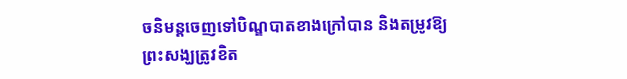ចនិមន្តចេញទៅបិណ្ឌបាតខាងក្រៅបាន និងតម្រូវឱ្យព្រះសង្ឃត្រូវខិត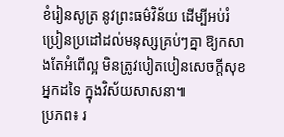ខំរៀនសូត្រ នូវព្រះធម៌វិន័យ ដើម្បីអប់រំប្រៀនប្រដៅដល់មនុស្សគ្រប់ៗគ្នា ឱ្យកសាងតែអំពើល្អ មិនត្រូវបៀតបៀនសេចក្តីសុខអ្នកដទៃ ក្នុងវិស័យសាសនា៕
ប្រភព៖ រ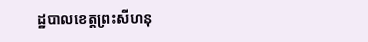ដ្ឋបាលខេត្តព្រះសីហនុ